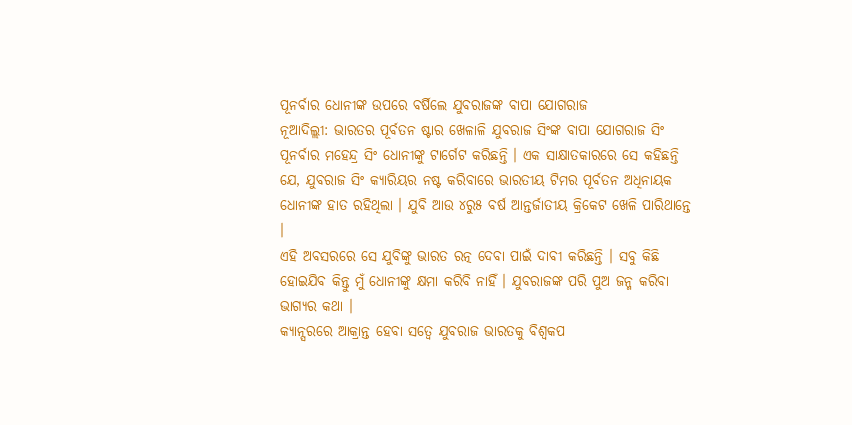ପୂନର୍ବାର ଧୋନୀଙ୍କ ଉପରେ ବର୍ଷିଲେ ଯୁବରାଜଙ୍କ ବାପା ଯୋଗରାଜ
ନୂଆଦିଲ୍ଲୀ: ଭାରତର ପୂର୍ବତନ ଷ୍ଟାର ଖେଳାଳି ଯୁବରାଜ ସିଂଙ୍କ ବାପା ଯୋଗରାଜ ସିଂ ପୂନର୍ବାର ମହେନ୍ଦ୍ର ସିଂ ଧୋନୀଙ୍କୁ ଟାର୍ଗେଟ କରିଛନ୍ତି । ଏକ ସାକ୍ଷାତକାରରେ ସେ କହିଛନ୍ତି ଯେ, ଯୁବରାଜ ସିଂ କ୍ୟାରିୟର ନଷ୍ଟ କରିବାରେ ଭାରତୀୟ ଟିମର ପୂର୍ବତନ ଅଧିନାୟକ ଧୋନୀଙ୍କ ହାତ ରହିଥିଲା । ଯୁବି ଆଉ ୪ରୁ୫ ବର୍ଷ ଆନ୍ତର୍ଜାତୀୟ କ୍ରିକେଟ ଖେଳି ପାରିଥାନ୍ତେ ।
ଏହି ଅବସରରେ ସେ ଯୁବିଙ୍କୁ ଭାରତ ରତ୍ନ ଦେବା ପାଇଁ ଦାବୀ କରିଛନ୍ତି । ସବୁ କିଛି ହୋଇଯିବ କିନ୍ତୁ ମୁଁ ଧୋନୀଙ୍କୁ କ୍ଷମା କରିବି ନାହିଁ । ଯୁବରାଜଙ୍କ ପରି ପୁଅ ଜନ୍ମ କରିବା ଭାଗ୍ୟର କଥା ।
କ୍ୟାନ୍ସରରେ ଆକ୍ରାନ୍ତ ହେବା ସତ୍ୱେ ଯୁବରାଜ ଭାରତକୁ ବିଶ୍ୱକପ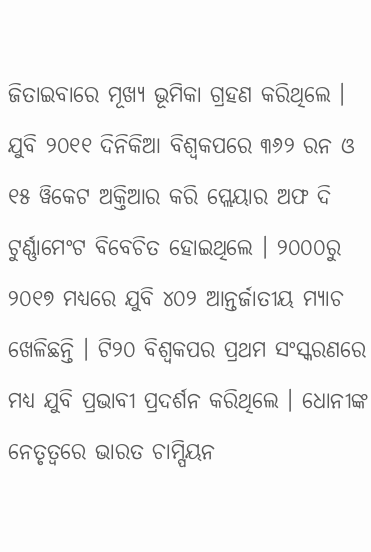ଜିତାଇବାରେ ମୂଖ୍ୟ ଭୂମିକା ଗ୍ରହଣ କରିଥିଲେ । ଯୁବି ୨୦୧୧ ଦିନିକିଆ ବିଶ୍ୱକପରେ ୩୬୨ ରନ ଓ ୧୫ ୱିକେଟ ଅକ୍ତିଆର କରି ପ୍ଲେୟାର ଅଫ ଦି ଟୁର୍ଣ୍ଣାମେଂଟ ବିବେଚିତ ହୋଇଥିଲେ । ୨୦୦୦ରୁ ୨୦୧୭ ମଧ୍ୟରେ ଯୁବି ୪୦୨ ଆନ୍ତର୍ଜାତୀୟ ମ୍ୟାଚ ଖେଳିଛନ୍ତି । ଟି୨୦ ବିଶ୍ୱକପର ପ୍ରଥମ ସଂସ୍କରଣରେ ମଧ୍ୟ ଯୁବି ପ୍ରଭାବୀ ପ୍ରଦର୍ଶନ କରିଥିଲେ । ଧୋନୀଙ୍କ ନେତୃତ୍ୱରେ ଭାରତ ଚାମ୍ପିୟନ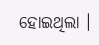ହୋଇଥିଲା ।